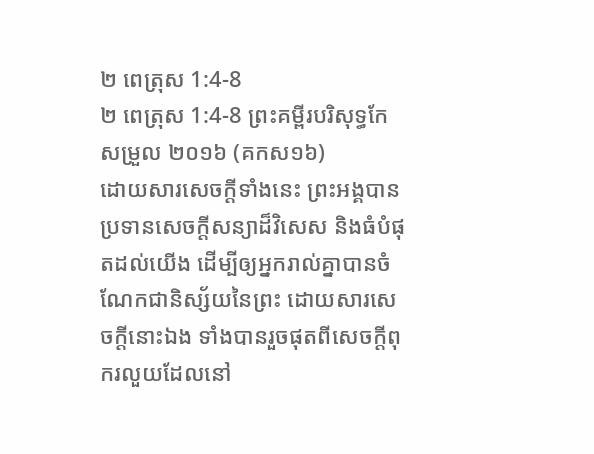២ ពេត្រុស 1:4-8
២ ពេត្រុស 1:4-8 ព្រះគម្ពីរបរិសុទ្ធកែសម្រួល ២០១៦ (គកស១៦)
ដោយសារសេចក្ដីទាំងនេះ ព្រះអង្គបានប្រទានសេចក្ដីសន្យាដ៏វិសេស និងធំបំផុតដល់យើង ដើម្បីឲ្យអ្នករាល់គ្នាបានចំណែកជានិស្ស័យនៃព្រះ ដោយសារសេចក្ដីនោះឯង ទាំងបានរួចផុតពីសេចក្ដីពុករលួយដែលនៅ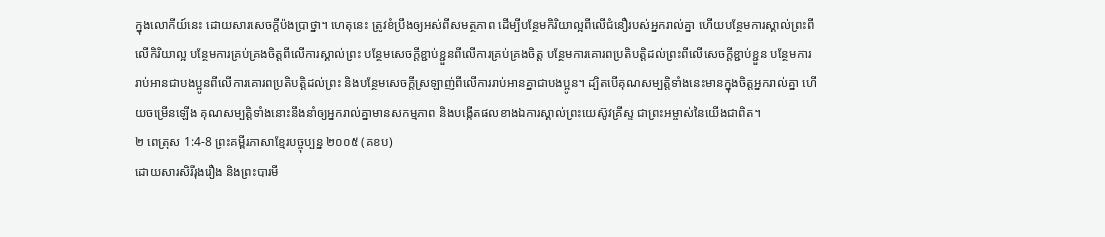ក្នុងលោកីយ៍នេះ ដោយសារសេចក្តីប៉ងប្រាថ្នា។ ហេតុនេះ ត្រូវខំប្រឹងឲ្យអស់ពីសមត្ថភាព ដើម្បីបន្ថែមកិរិយាល្អពីលើជំនឿរបស់អ្នករាល់គ្នា ហើយបន្ថែមការស្គាល់ព្រះពីលើកិរិយាល្អ បន្ថែមការគ្រប់គ្រងចិត្តពីលើការស្គាល់ព្រះ បន្ថែមសេចក្ដីខ្ជាប់ខ្ជួនពីលើការគ្រប់គ្រងចិត្ត បន្ថែមការគោរពប្រតិបត្តិដល់ព្រះពីលើសេចក្ដីខ្ជាប់ខ្ជួន បន្ថែមការរាប់អានជាបងប្អូនពីលើការគោរពប្រតិបត្តិដល់ព្រះ និងបន្ថែមសេចក្ដីស្រឡាញ់ពីលើការរាប់អានគ្នាជាបងប្អូន។ ដ្បិតបើគុណសម្បត្តិទាំងនេះមានក្នុងចិត្តអ្នករាល់គ្នា ហើយចម្រើនឡើង គុណសម្បត្តិទាំងនោះនឹងនាំឲ្យអ្នករាល់គ្នាមានសកម្មភាព និងបង្កើតផលខាងឯការស្គាល់ព្រះយេស៊ូវគ្រីស្ទ ជាព្រះអម្ចាស់នៃយើងជាពិត។
២ ពេត្រុស 1:4-8 ព្រះគម្ពីរភាសាខ្មែរបច្ចុប្បន្ន ២០០៥ (គខប)
ដោយសារសិរីរុងរឿង និងព្រះបារមី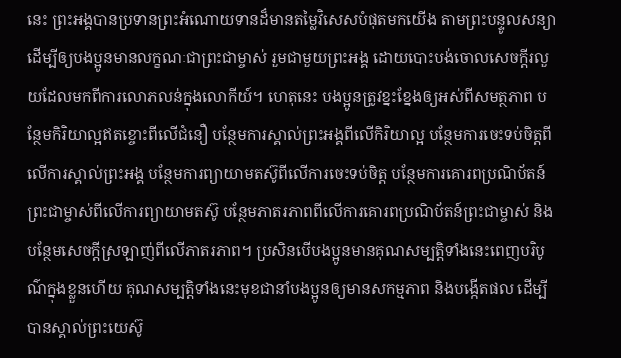នេះ ព្រះអង្គបានប្រទានព្រះអំណោយទានដ៏មានតម្លៃវិសេសបំផុតមកយើង តាមព្រះបន្ទូលសន្យា ដើម្បីឲ្យបងប្អូនមានលក្ខណៈជាព្រះជាម្ចាស់ រួមជាមួយព្រះអង្គ ដោយបោះបង់ចោលសេចក្ដីរលួយដែលមកពីការលោភលន់ក្នុងលោកីយ៍។ ហេតុនេះ បងប្អូនត្រូវខ្នះខ្នែងឲ្យអស់ពីសមត្ថភាព បន្ថែមកិរិយាល្អឥតខ្ចោះពីលើជំនឿ បន្ថែមការស្គាល់ព្រះអង្គពីលើកិរិយាល្អ បន្ថែមការចេះទប់ចិត្តពីលើការស្គាល់ព្រះអង្គ បន្ថែមការព្យាយាមតស៊ូពីលើការចេះទប់ចិត្ត បន្ថែមការគោរពប្រណិប័តន៍ព្រះជាម្ចាស់ពីលើការព្យាយាមតស៊ូ បន្ថែមភាតរភាពពីលើការគោរពប្រណិប័តន៍ព្រះជាម្ចាស់ និងបន្ថែមសេចក្ដីស្រឡាញ់ពីលើភាតរភាព។ ប្រសិនបើបងប្អូនមានគុណសម្បត្តិទាំងនេះពេញបរិបូណ៌ក្នុងខ្លួនហើយ គុណសម្បត្តិទាំងនេះមុខជានាំបងប្អូនឲ្យមានសកម្មភាព និងបង្កើតផល ដើម្បីបានស្គាល់ព្រះយេស៊ូ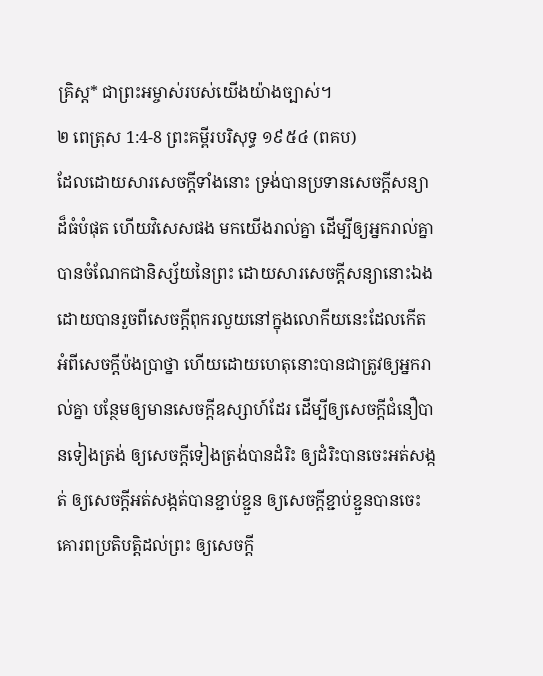គ្រិស្ត* ជាព្រះអម្ចាស់របស់យើងយ៉ាងច្បាស់។
២ ពេត្រុស 1:4-8 ព្រះគម្ពីរបរិសុទ្ធ ១៩៥៤ (ពគប)
ដែលដោយសារសេចក្ដីទាំងនោះ ទ្រង់បានប្រទានសេចក្ដីសន្យាដ៏ធំបំផុត ហើយវិសេសផង មកយើងរាល់គ្នា ដើម្បីឲ្យអ្នករាល់គ្នាបានចំណែកជានិស្ស័យនៃព្រះ ដោយសារសេចក្ដីសន្យានោះឯង ដោយបានរួចពីសេចក្ដីពុករលួយនៅក្នុងលោកីយនេះដែលកើតអំពីសេចក្ដីប៉ងប្រាថ្នា ហើយដោយហេតុនោះបានជាត្រូវឲ្យអ្នករាល់គ្នា បន្ថែមឲ្យមានសេចក្ដីឧស្សាហ៍ដែរ ដើម្បីឲ្យសេចក្ដីជំនឿបានទៀងត្រង់ ឲ្យសេចក្ដីទៀងត្រង់បានដំរិះ ឲ្យដំរិះបានចេះអត់សង្កត់ ឲ្យសេចក្ដីអត់សង្កត់បានខ្ជាប់ខ្ជួន ឲ្យសេចក្ដីខ្ជាប់ខ្ជួនបានចេះគោរពប្រតិបត្តិដល់ព្រះ ឲ្យសេចក្ដី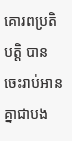គោរពប្រតិបត្តិ បានចេះរាប់អានគ្នាជាបង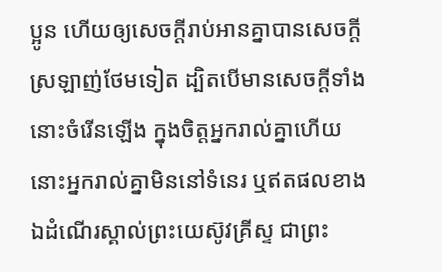ប្អូន ហើយឲ្យសេចក្ដីរាប់អានគ្នាបានសេចក្ដីស្រឡាញ់ថែមទៀត ដ្បិតបើមានសេចក្ដីទាំងនោះចំរើនឡើង ក្នុងចិត្តអ្នករាល់គ្នាហើយ នោះអ្នករាល់គ្នាមិននៅទំនេរ ឬឥតផលខាងឯដំណើរស្គាល់ព្រះយេស៊ូវគ្រីស្ទ ជាព្រះ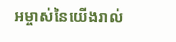អម្ចាស់នៃយើងរាល់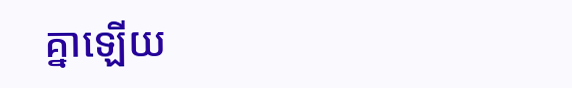គ្នាឡើយ